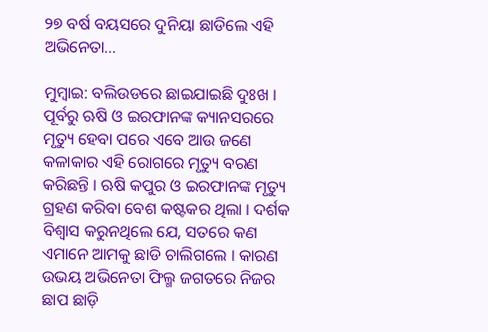୨୭ ବର୍ଷ ବୟସରେ ଦୁନିୟା ଛାଡିଲେ ଏହି ଅଭିନେତା…

ମୁମ୍ବାଇ: ବଲିଉଡରେ ଛାଇଯାଇଛି ଦୁଃଖ । ପୂର୍ବରୁ ଋଷି ଓ ଇରଫାନଙ୍କ କ୍ୟାନସରରେ ମୃତ୍ୟୁ ହେବା ପରେ ଏବେ ଆଉ ଜଣେ କଳାକାର ଏହି ରୋଗରେ ମୃତ୍ୟୁ ବରଣ କରିଛନ୍ତି । ଋଷି କପୁର ଓ ଇରଫାନଙ୍କ ମୃତ୍ୟୁ ଗ୍ରହଣ କରିବା ବେଶ କଷ୍ଟକର ଥିଲା । ଦର୍ଶକ ବିଶ୍ୱାସ କରୁନଥିଲେ ଯେ, ସତରେ କଣ ଏମାନେ ଆମକୁ ଛାଡି ଚାଲିଗଲେ । କାରଣ ଉଭୟ ଅଭିନେତା ଫିଲ୍ମ ଜଗତରେ ନିଜର ଛାପ ଛାଡ଼ି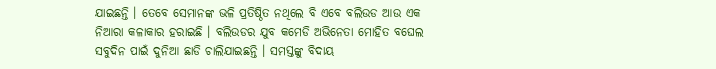ଯାଇଛନ୍ତି । ତେବେ ସେମାନଙ୍କ ଭଳି ପ୍ରତିଷ୍ଠିତ ନଥିଲେ ବି ଏବେ ବଲିଉଡ ଆଉ ଏକ ନିଆରା କଳାକାର ହରାଇଛି । ବଲିଉଡର ଯୁବ କମେଡି ଅଭିନେତା ମୋହିତ ବଘେଲ ସବୁଦିନ ପାଇଁ ଦୁନିଆ ଛାଡି ଚାଲିଯାଇଛନ୍ତି । ସମସ୍ତଙ୍କୁ ବିଦାୟ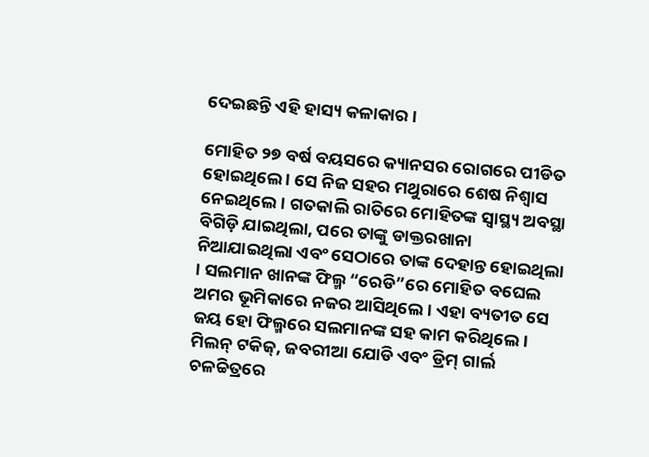ଦେଇଛନ୍ତି ଏହି ହାସ୍ୟ କଳାକାର ।

ମୋହିତ ୨୭ ବର୍ଷ ବୟସରେ କ୍ୟାନସର ରୋଗରେ ପୀଡିତ ହୋଇଥିଲେ । ସେ ନିଜ ସହର ମଥୁରାରେ ଶେଷ ନିଶ୍ୱାସ ନେଇଥିଲେ । ଗତକାଲି ରାତିରେ ମୋହିତଙ୍କ ସ୍ୱାସ୍ଥ୍ୟ ଅବସ୍ଥା ବିଗିଡ଼ି ଯାଇଥିଲା, ପରେ ତାଙ୍କୁ ଡାକ୍ତରଖାନା ନିଆଯାଇଥିଲା ଏବଂ ସେଠାରେ ତାଙ୍କ ଦେହାନ୍ତ ହୋଇଥିଲା । ସଲମାନ ଖାନଙ୍କ ଫିଲ୍ମ “ରେଡି”ରେ ମୋହିତ ବଘେଲ ଅମର ଭୂମିକାରେ ନଜର ଆସିଥିଲେ । ଏହା ବ୍ୟତୀତ ସେ ଜୟ ହୋ ଫିଲ୍ମରେ ସଲମାନଙ୍କ ସହ କାମ କରିଥିଲେ। ମିଲନ୍ ଟକିଜ୍, ଜବରୀଆ ଯୋଡି ଏବଂ ଡ୍ରିମ୍ ଗାର୍ଲ ଚଳଚ୍ଚିତ୍ରରେ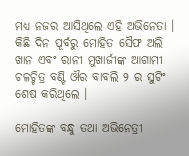ମଧ୍ୟ ନଜର ଆସିଥିଲେ ଏହି ଅଭିନେତା । କିଛି ଦିନ ପୂର୍ବରୁ ମୋହିତ ସୈଫ ଅଲି ଖାନ ଏବଂ ରାନୀ ମୁଖାର୍ଜୀଙ୍କ ଆଗାମୀ ଚଳଚ୍ଚିତ୍ର ବଣ୍ଟି ଔର ବାବଲି ୨ ର ସୁଟିଂ ଶେଷ କରିଥିଲେ ।

ମୋହିତଙ୍କ ବନ୍ଧୁ ତଥା ଅଭିନେତ୍ରୀ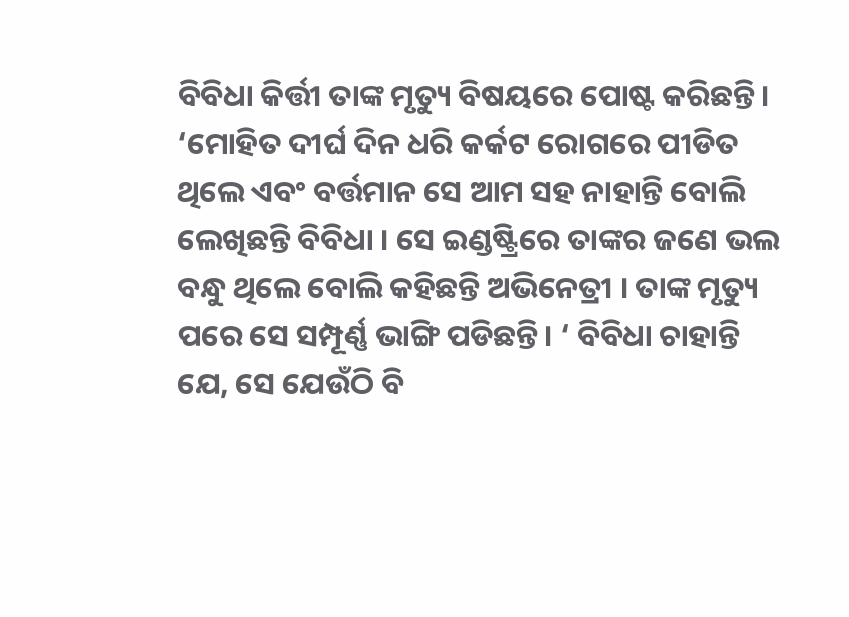ବିବିଧା କିର୍ତ୍ତୀ ତାଙ୍କ ମୃତ୍ୟୁ ବିଷୟରେ ପୋଷ୍ଟ କରିଛନ୍ତି। ‘ମୋହିତ ଦୀର୍ଘ ଦିନ ଧରି କର୍କଟ ରୋଗରେ ପୀଡିତ ଥିଲେ ଏବଂ ବର୍ତ୍ତମାନ ସେ ଆମ ସହ ନାହାନ୍ତି ବୋଲି ଲେଖିଛନ୍ତି ବିବିଧା । ସେ ଇଣ୍ଡଷ୍ଟ୍ରିରେ ତାଙ୍କର ଜଣେ ଭଲ ବନ୍ଧୁ ଥିଲେ ବୋଲି କହିଛନ୍ତି ଅଭିନେତ୍ରୀ । ତାଙ୍କ ମୃତ୍ୟୁ ପରେ ସେ ସମ୍ପୂର୍ଣ୍ଣ ଭାଙ୍ଗି ପଡିଛନ୍ତି। ‘ ବିବିଧା ଚାହାନ୍ତି ଯେ, ସେ ଯେଉଁଠି ବି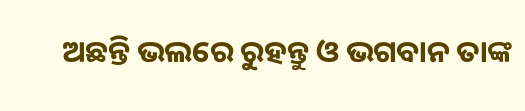ଅଛନ୍ତି ଭଲରେ ରୁହନ୍ତୁ ଓ ଭଗବାନ ତାଙ୍କ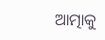ଆତ୍ମାକୁ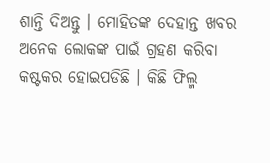ଶାନ୍ତି ଦିଅନ୍ତୁ । ମୋହିତଙ୍କ ଦେହାନ୍ତ ଖବର ଅନେକ ଲୋକଙ୍କ ପାଇଁ ଗ୍ରହଣ କରିବା କଷ୍ଟକର ହୋଇପଡିଛି । କିଛି ଫିଲ୍ମ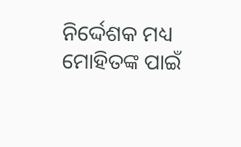ନିର୍ଦ୍ଦେଶକ ମଧ୍ୟ ମୋହିତଙ୍କ ପାଇଁ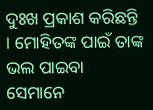ଦୁଃଖ ପ୍ରକାଶ କରିଛନ୍ତି । ମୋହିତଙ୍କ ପାଇଁ ତାଙ୍କ ଭଲ ପାଇବା ସେମାନେ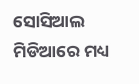ସୋସିଆଲ ମିଡିଆରେ ମଧ୍ୟ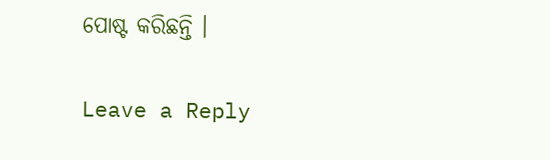ପୋଷ୍ଟ କରିଛନ୍ତି ।

Leave a Reply